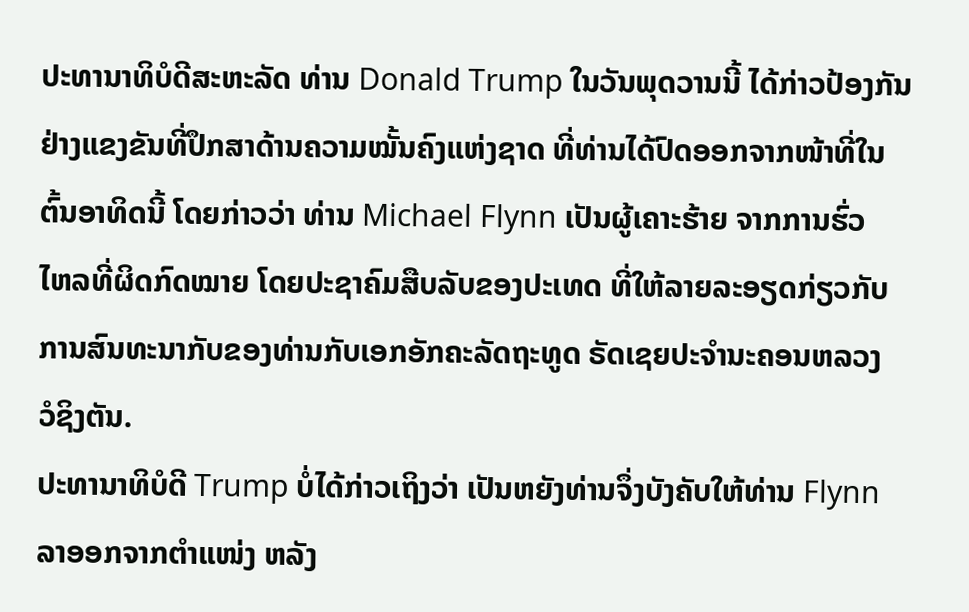ປະທານາທິບໍດີສະຫະລັດ ທ່ານ Donald Trump ໃນວັນພຸດວານນີ້ ໄດ້ກ່າວປ້ອງກັນ
ຢ່າງແຂງຂັນທີ່ປຶກສາດ້ານຄວາມໝັ້ນຄົງແຫ່ງຊາດ ທີ່ທ່ານໄດ້ປົດອອກຈາກໜ້າທີ່ໃນ
ຕົ້ນອາທິດນີ້ ໂດຍກ່າວວ່າ ທ່ານ Michael Flynn ເປັນຜູ້ເຄາະຮ້າຍ ຈາກການຮົ່ວ
ໄຫລທີ່ຜິດກົດໝາຍ ໂດຍປະຊາຄົມສືບລັບຂອງປະເທດ ທີ່ໃຫ້ລາຍລະອຽດກ່ຽວກັບ
ການສົນທະນາກັບຂອງທ່ານກັບເອກອັກຄະລັດຖະທູດ ຣັດເຊຍປະຈຳນະຄອນຫລວງ
ວໍຊິງຕັນ.
ປະທານາທິບໍດີ Trump ບໍ່ໄດ້ກ່າວເຖິງວ່າ ເປັນຫຍັງທ່ານຈຶ່ງບັງຄັບໃຫ້ທ່ານ Flynn
ລາອອກຈາກຕຳແໜ່ງ ຫລັງ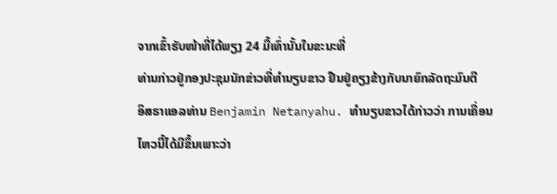ຈາກເຂົ້າຮັບໜ້າທີ່ໄດ້ພຽງ 24 ມື້ເທົ່ານັ້ນໃນຂະນະທີ່
ທ່ານກ່າວຢູ່ກອງປະຊຸມນັກຂ່າວທີ່ທຳນຽບຂາວ ຢືນຢູ່ຄຽງຂ້າງກັບນາຍົກລັດຖະມົນຕີ
ອິສຣາແອລທ່ານ Benjamin Netanyahu. ທຳນຽບຂາວໄດ້ກ່າວວ່າ ການເຄື່ອນ
ໄຫວນີ້ໄດ້ມີຂຶ້ນເພາະວ່າ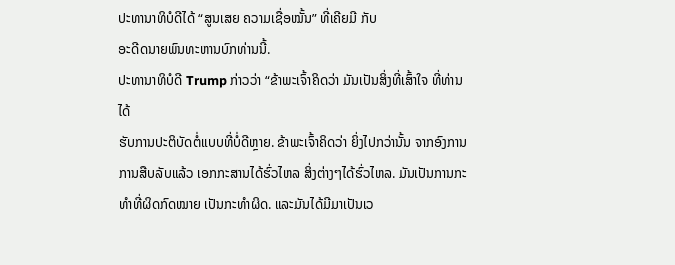ປະທານາທິບໍດີໄດ້ “ສູນເສຍ ຄວາມເຊື່ອໝັ້ນ” ທີ່ເຄີຍມີ ກັບ
ອະດີດນາຍພົນທະຫານບົກທ່ານນີ້.
ປະທານາທິບໍດີ Trump ກ່າວວ່າ “ຂ້າພະເຈົ້າຄິດວ່າ ມັນເປັນສິ່ງທີ່ເສົ້າໃຈ ທີ່ທ່ານໄດ້
ຮັບການປະຕິບັດຕໍ່ແບບທີ່ບໍ່ດີຫຼາຍ. ຂ້າພະເຈົ້າຄິດວ່າ ຍິ່ງໄປກວ່ານັ້ນ ຈາກອົງການ
ການສືບລັບແລ້ວ ເອກກະສານໄດ້ຮົ່ວໄຫລ ສິ່ງຕ່າງໆໄດ້ຮົ່ວໄຫລ. ມັນເປັນການກະ
ທຳທີ່ຜິດກົດໝາຍ ເປັນກະທຳຜິດ. ແລະມັນໄດ້ມີມາເປັນເວ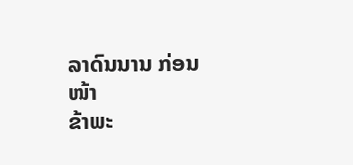ລາດົນນານ ກ່ອນໜ້າ
ຂ້າພະ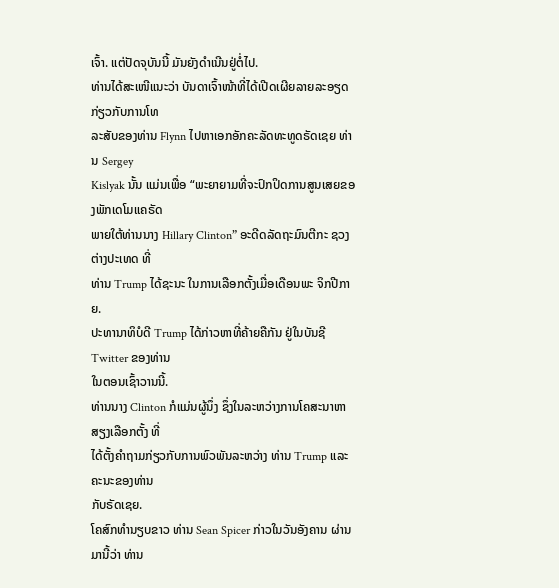ເຈົ້າ. ແຕ່ປັດຈຸບັນນີ້ ມັນຍັງດຳເນີນຢູ່ຕໍ່ໄປ.
ທ່ານໄດ້ສະເໜີແນະວ່າ ບັນດາເຈົ້າໜ້າທີ່ໄດ້ເປີດເຜີຍລາຍລະອຽດກ່ຽວກັບການໂທ
ລະສັບຂອງທ່ານ Flynn ໄປຫາເອກອັກຄະລັດທະທູດຣັດເຊຍ ທ່ານ Sergey
Kislyak ນັ້ນ ແມ່ນເພື່ອ “ພະຍາຍາມທີ່ຈະປົກປິດການສູນເສຍຂອງພັກເດໂມແຄຣັດ
ພາຍໃຕ້ທ່ານນາງ Hillary Clinton” ອະດີດລັດຖະມົນຕີກະ ຊວງຕ່າງປະເທດ ທີ່
ທ່ານ Trump ໄດ້ຊະນະ ໃນການເລືອກຕັ້ງເມື່ອເດືອນພະ ຈິກປີກາຍ.
ປະທານາທິບໍດີ Trump ໄດ້ກ່າວຫາທີ່ຄ້າຍຄືກັນ ຢູ່ໃນບັນຊີ Twitter ຂອງທ່ານ
ໃນຕອນເຊົ້າວານນີ້.
ທ່ານນາງ Clinton ກໍແມ່ນຜູ້ນຶ່ງ ຊຶ່ງໃນລະຫວ່າງການໂຄສະນາຫາສຽງເລືອກຕັ້ງ ທີ່
ໄດ້ຕັ້ງຄຳຖາມກ່ຽວກັບການພົວພັນລະຫວ່າງ ທ່ານ Trump ແລະຄະນະຂອງທ່ານ
ກັບຣັດເຊຍ.
ໂຄສົກທຳນຽບຂາວ ທ່ານ Sean Spicer ກ່າວໃນວັນອັງຄານ ຜ່ານມານີ້ວ່າ ທ່ານ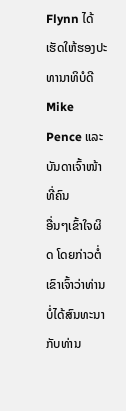Flynn ໄດ້ເຮັດໃຫ້ຮອງປະທານາທິບໍດີ Mike Pence ແລະບັນດາເຈົ້າໜ້າທີ່ຄົນ
ອື່ນໆເຂົ້າໃຈຜິດ ໂດຍກ່າວຕໍ່ເຂົາເຈົ້າວ່າທ່ານບໍ່ໄດ້ສົນທະນາກັບທ່ານ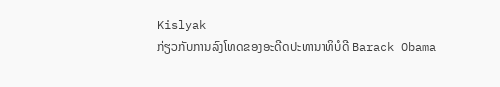Kislyak
ກ່ຽວກັບການລົງໂທດຂອງອະດີດປະທານາທິບໍດີ Barack Obama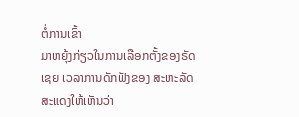ຕໍ່ການເຂົ້າ
ມາຫຍຸ້ງກ່ຽວໃນການເລືອກຕັ້ງຂອງຣັດເຊຍ ເວລາການດັກຟັງຂອງ ສະຫະລັດ
ສະແດງໃຫ້ເຫັນວ່າ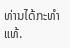ທ່ານໄດ້ກະທຳແທ້.